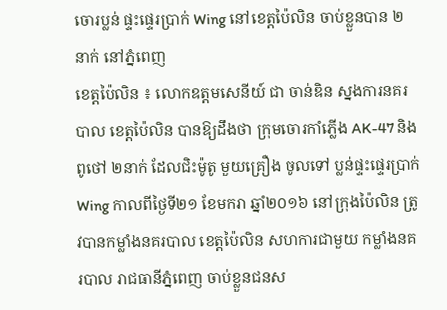ចោរប្លន់ ផ្ទះផ្ទេរប្រាក់ Wing នៅខេត្តប៉ៃលិន ចាប់ខ្លួនបាន ២នាក់ នៅភ្នំពេញ
ខេត្តប៉ៃលិន ៖ លោកឧត្តមសេនីយ៍ ជា ចាន់ឌិន ស្នងការនគរបាល ខេត្តប៉ៃលិន បានឱ្យដឹងថា ក្រុមចោរកាំភ្លើង AK-47 និងពូថៅ ២នាក់ ដែលជិះម៉ូតូ មួយគ្រឿង ចូលទៅ ប្លន់ផ្ទះផ្ទេរប្រាក់ Wing កាលពីថ្ងៃទី២១ ខែមករា ឆ្នាំ២០១៦ នៅក្រុងប៉ៃលិន ត្រូវបានកម្លាំងនគរបាល ខេត្តប៉ៃលិន សហការជាមួយ កម្លាំងនគរបាល រាជធានីភ្នំពេញ ចាប់ខ្លួនជនស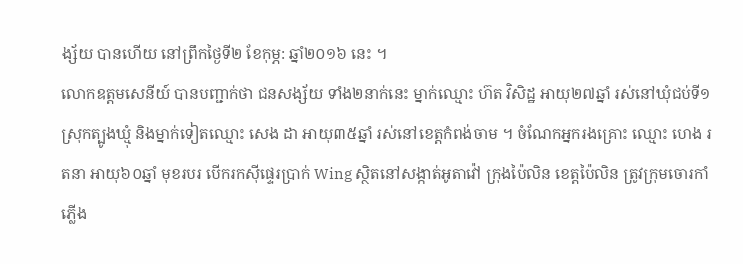ង្ស័យ បានហើយ នៅព្រឹកថ្ងៃទី២ ខែកុម្ភ: ឆ្នាំ២០១៦ នេះ ។
លោកឧត្តមសេនីយ៍ បានបញ្ជាក់ថា ជនសង្ស័យ ទាំង២នាក់នេះ ម្នាក់ឈ្មោះ ហ៊ត វិសិដ្ឋ អាយុ២៧ឆ្នាំ រស់នៅឃុំជប់ទី១ ស្រុកត្បូងឃ្មុំ និងម្នាក់ទៀតឈ្មោះ សេង ដា អាយុ៣៥ឆ្នាំ រស់នៅខេត្តកំពង់ចាម ។ ចំណែកអ្នករងគ្រោះ ឈ្មោះ ហេង រតនា អាយុ៦០ឆ្នាំ មុខរបរ បើករកស៊ីផ្ទេរប្រាក់ Wing ស្ថិតនៅសង្កាត់អូតាវ៉ៅ ក្រុងប៉ៃលិន ខេត្តប៉ៃលិន ត្រូវក្រុមចោរកាំភ្លើង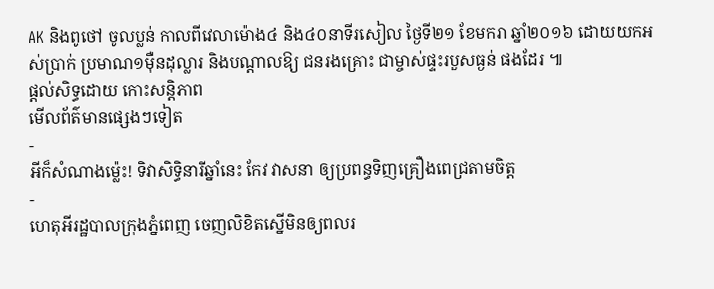AK និងពូថៅ ចូលប្លន់ កាលពីវេលាម៉ោង៤ និង៤០នាទីរសៀល ថ្ងៃទី២១ ខែមករា ឆ្នាំ២០១៦ ដោយយកអស់ប្រាក់ ប្រមាណ១ម៉ឺនដុល្លារ និងបណ្តាលឱ្យ ជនរងគ្រោះ ជាម្ចាស់ផ្ទះរបួសធ្ងន់ ផងដែរ ៕
ផ្តល់សិទ្ធដោយ កោះសន្តិភាព
មើលព័ត៌មានផ្សេងៗទៀត
-
អីក៏សំណាងម្ល៉េះ! ទិវាសិទ្ធិនារីឆ្នាំនេះ កែវ វាសនា ឲ្យប្រពន្ធទិញគ្រឿងពេជ្រតាមចិត្ត
-
ហេតុអីរដ្ឋបាលក្រុងភ្នំពេញ ចេញលិខិតស្នើមិនឲ្យពលរ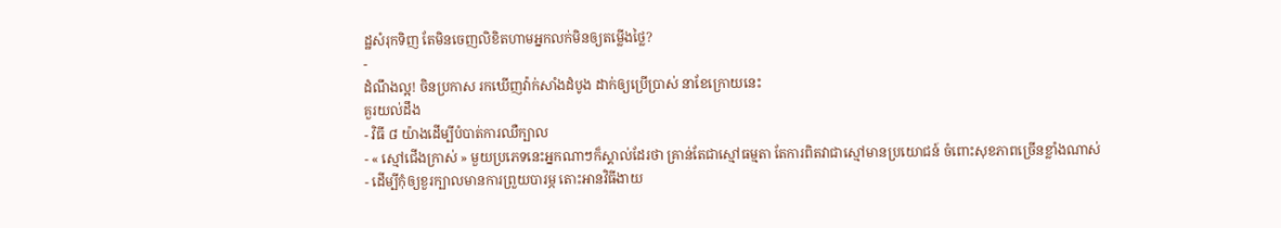ដ្ឋសំរុកទិញ តែមិនចេញលិខិតហាមអ្នកលក់មិនឲ្យតម្លើងថ្លៃ?
-
ដំណឹងល្អ! ចិនប្រកាស រកឃើញវ៉ាក់សាំងដំបូង ដាក់ឲ្យប្រើប្រាស់ នាខែក្រោយនេះ
គួរយល់ដឹង
- វិធី ៨ យ៉ាងដើម្បីបំបាត់ការឈឺក្បាល
- « ស្មៅជើងក្រាស់ » មួយប្រភេទនេះអ្នកណាៗក៏ស្គាល់ដែរថា គ្រាន់តែជាស្មៅធម្មតា តែការពិតវាជាស្មៅមានប្រយោជន៍ ចំពោះសុខភាពច្រើនខ្លាំងណាស់
- ដើម្បីកុំឲ្យខួរក្បាលមានការព្រួយបារម្ភ តោះអានវិធីងាយ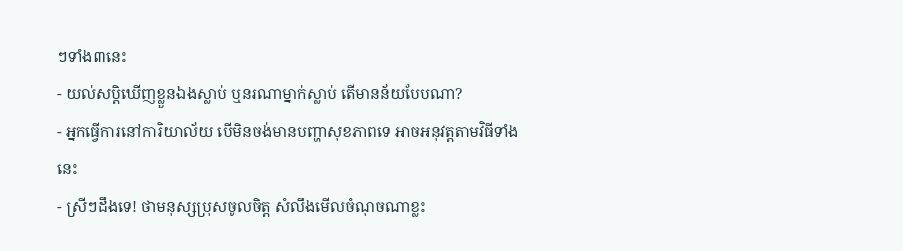ៗទាំង៣នេះ
- យល់សប្តិឃើញខ្លួនឯងស្លាប់ ឬនរណាម្នាក់ស្លាប់ តើមានន័យបែបណា?
- អ្នកធ្វើការនៅការិយាល័យ បើមិនចង់មានបញ្ហាសុខភាពទេ អាចអនុវត្តតាមវិធីទាំងនេះ
- ស្រីៗដឹងទេ! ថាមនុស្សប្រុសចូលចិត្ត សំលឹងមើលចំណុចណាខ្លះ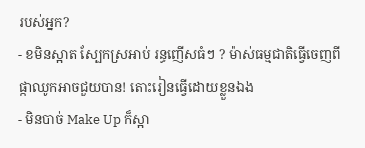របស់អ្នក?
- ខមិនស្អាត ស្បែកស្រអាប់ រន្ធញើសធំៗ ? ម៉ាស់ធម្មជាតិធ្វើចេញពីផ្កាឈូកអាចជួយបាន! តោះរៀនធ្វើដោយខ្លួនឯង
- មិនបាច់ Make Up ក៏ស្អា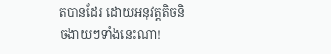តបានដែរ ដោយអនុវត្តតិចនិចងាយៗទាំងនេះណា!